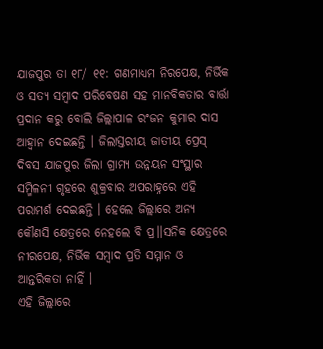ଯାଜପୁର ତା ୧୮/ ୧୧: ଗଣମାଧ୍ୟମ ନିରପେକ୍ଷ, ନିର୍ଭିକ ଓ ସତ୍ୟ ସମ୍ବାଦ ପରିବେଷଣ ସହ ମାନବିକତାର ବାର୍ତ୍ତା ପ୍ରଦାନ କରୁ ବୋଲି ଜିଲ୍ଲାପାଳ ରଂଜନ କୁମାର ଦାସ ଆହ୍ୱାନ ଦେଇଛନ୍ତି । ଜିଲାସ୍ତରୀୟ ଜାତୀୟ ପ୍ରେସ୍ ଦିବସ ଯାଜପୁର ଜିଲା ଗ୍ରାମ୍ୟ ଉନ୍ନୟନ ସଂସ୍ଥାର ସମ୍ମିଳନୀ ଗୃହରେ ଶୁକ୍ରବାର ଅପରାହ୍ନରେ ଏହି ପରାମର୍ଶ ଦେଇଛନ୍ତି । ହେଲେ ଜିଲ୍ଲାରେ ଅନ୍ୟ କୌଣସି କ୍ଷେତ୍ରରେ ନେହଲେ ବି ପ୍ର।।ସନିକ କ୍ଷେତ୍ରରେ ନୀରପେକ୍ଷ, ନିର୍ଭିକ ସମ୍ବାଦ ପ୍ରତି ସମ୍ମାନ ଓ ଆନ୍ତରିକତା ନାହିଁ ।
ଏହି ଜିଲ୍ଲାରେ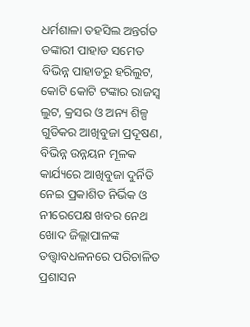ଧର୍ମଶାଳା ତହସିଲ ଅନ୍ତର୍ଗତ ଡଙ୍କାରୀ ପାହାଡ ସମେତ ବିଭିନ୍ନ ପାହାଡରୁ ହରିଲୁଟ, କୋଟି କୋଟି ଟଙ୍କାର ରାଜସ୍ୱ ଲୁଟ, କ୍ରସର ଓ ଅନ୍ୟ ଶିଳ୍ପ ଗୁଡିକର ଆଖିବୁଜା ପ୍ରଦୂଷଣ, ବିଭିନ୍ନ ଉନ୍ନୟନ ମୂଳକ କାର୍ଯ୍ୟରେ ଆଖିବୁଜା ଦୁର୍ନିତି ନେଇ ପ୍ରକାଶିତ ନିର୍ଭିକ ଓ ନୀରେପେକ୍ଷ ଖବର ନେଥ ଖୋଦ ଜିଲ୍ଲାପାଳଙ୍କ ତତ୍ତ୍ୱାବଧଳନରେ ପରିଚାଳିତ ପ୍ରଶାସନ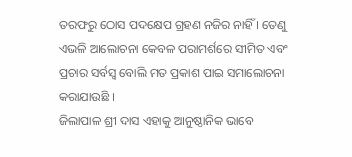ତରଫରୁ ଠୋସ ପଦକ୍ଷେପ ଗ୍ରହଣ ନଜିର ନାହିଁ । ତେଣୁ ଏଭଳି ଆଲୋଚନା କେବଳ ପରାମର୍ଶରେ ସୀମିତ ଏବଂ ପ୍ରଚାର ସର୍ବସ୍ୱ ବୋଲି ମତ ପ୍ରକାଶ ପାଇ ସମାଲୋଚନା କରାଯାଉଛି ।
ଜିଲାପାଳ ଶ୍ରୀ ଦାସ ଏହାକୁ ଆନୁଷ୍ଠାନିକ ଭାବେ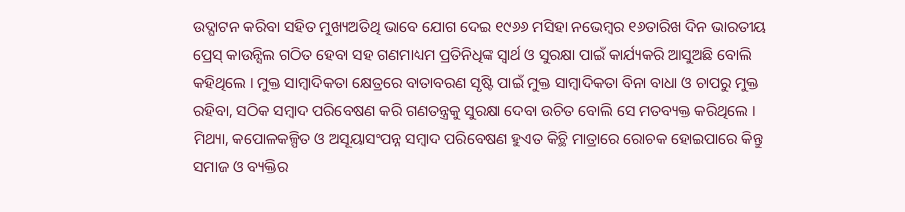ଉଦ୍ଘାଟନ କରିବା ସହିତ ମୁଖ୍ୟଅତିଥି ଭାବେ ଯୋଗ ଦେଇ ୧୯୬୬ ମସିହା ନଭେମ୍ବର ୧୬ତାରିଖ ଦିନ ଭାରତୀୟ ପ୍ରେସ୍ କାଉନ୍ସିଲ ଗଠିତ ହେବା ସହ ଗଣମାଧ୍ୟମ ପ୍ରତିନିଧିଙ୍କ ସ୍ୱାର୍ଥ ଓ ସୁରକ୍ଷା ପାଇଁ କାର୍ଯ୍ୟକରି ଆସୁଅଛି ବୋଲି କହିଥିଲେ । ମୁକ୍ତ ସାମ୍ବାଦିକତା କ୍ଷେତ୍ରରେ ବାତାବରଣ ସୃଷ୍ଟି ପାଇଁ ମୁକ୍ତ ସାମ୍ବାଦିକତା ବିନା ବାଧା ଓ ଚାପରୁ ମୁକ୍ତ ରହିବା, ସଠିକ ସମ୍ବାଦ ପରିବେଷଣ କରି ଗଣତନ୍ତ୍ରକୁ ସୁରକ୍ଷା ଦେବା ଉଚିତ ବୋଲି ସେ ମତବ୍ୟକ୍ତ କରିଥିଲେ ।
ମିଥ୍ୟା, କପୋଳକଳ୍ପିତ ଓ ଅସୂୟାସଂପନ୍ନ ସମ୍ୱାଦ ପରିବେଷଣ ହୁଏତ କିଚ୍ଥି ମାତ୍ରାରେ ରୋଚକ ହୋଇପାରେ କିନ୍ତୁ ସମାଜ ଓ ବ୍ୟକ୍ତିର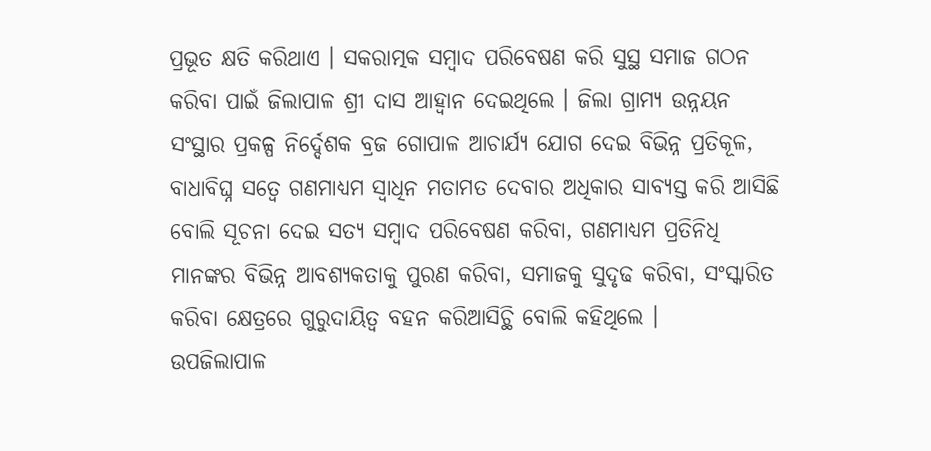ପ୍ରଭୂତ କ୍ଷତି କରିଥାଏ । ସକରାତ୍ମକ ସମ୍ବାଦ ପରିବେଷଣ କରି ସୁସ୍ଥ ସମାଜ ଗଠନ କରିବା ପାଇଁ ଜିଲାପାଳ ଶ୍ରୀ ଦାସ ଆହ୍ୱାନ ଦେଇଥିଲେ । ଜିଲା ଗ୍ରାମ୍ୟ ଉନ୍ନୟନ ସଂସ୍ଥାର ପ୍ରକଳ୍ପ ନିର୍ଦ୍ଦେଶକ ବ୍ରଜ ଗୋପାଳ ଆଚାର୍ଯ୍ୟ ଯୋଗ ଦେଇ ବିଭିନ୍ନ ପ୍ରତିକୂଳ, ବାଧାବିଘ୍ନ ସତ୍ୱେ ଗଣମାଧ୍ୟମ ସ୍ୱାଧିନ ମତାମତ ଦେବାର ଅଧିକାର ସାବ୍ୟସ୍ତ କରି ଆସିଛି ବୋଲି ସୂଚନା ଦେଇ ସତ୍ୟ ସମ୍ବାଦ ପରିବେଷଣ କରିବା, ଗଣମାଧ୍ୟମ ପ୍ରତିନିଧି ମାନଙ୍କର ବିଭିନ୍ନ ଆବଶ୍ୟକତାକୁ ପୁରଣ କରିବା, ସମାଜକୁ ସୁଦୃଢ କରିବା, ସଂସ୍କାରିତ କରିବା କ୍ଷେତ୍ରରେ ଗୁରୁଦାୟିତ୍ୱ ବହନ କରିଆସିଚ୍ଥି ବୋଲି କହିଥିଲେ ।
ଉପଜିଲାପାଳ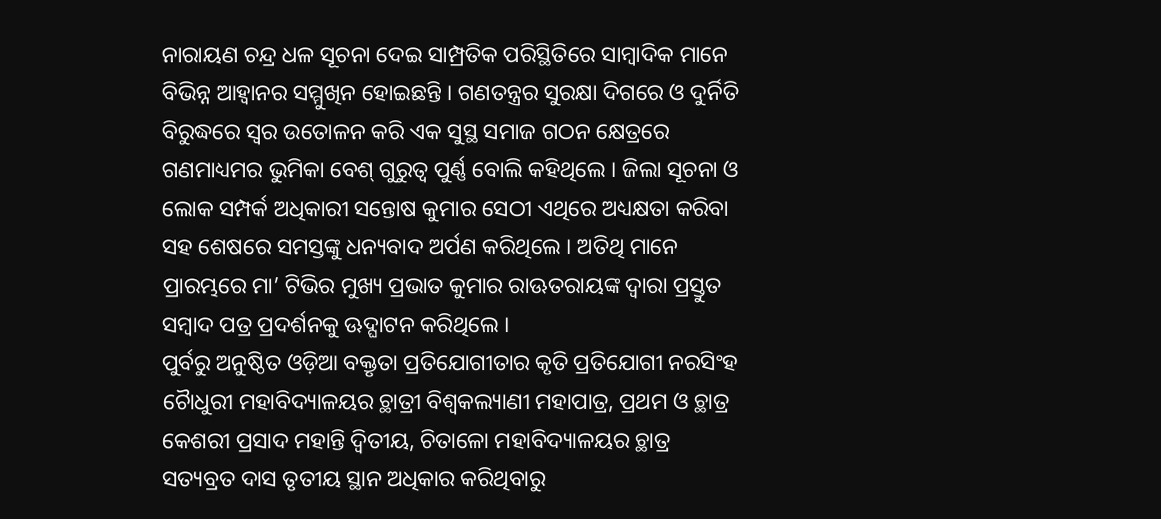ନାରାୟଣ ଚନ୍ଦ୍ର ଧଳ ସୂଚନା ଦେଇ ସାମ୍ପ୍ରତିକ ପରିସ୍ଥିତିରେ ସାମ୍ବାଦିକ ମାନେ ବିଭିନ୍ନ ଆହ୍ୱାନର ସମ୍ମୁଖିନ ହୋଇଛନ୍ତି । ଗଣତନ୍ତ୍ରର ସୁରକ୍ଷା ଦିଗରେ ଓ ଦୁର୍ନିତି ବିରୁଦ୍ଧରେ ସ୍ୱର ଉତୋଳନ କରି ଏକ ସୁସ୍ଥ ସମାଜ ଗଠନ କ୍ଷେତ୍ରରେ ଗଣମାଧ୍ୟମର ଭୁମିକା ବେଶ୍ ଗୁରୁତ୍ୱ ପୁର୍ଣ୍ଣ ବୋଲି କହିଥିଲେ । ଜିଲା ସୂଚନା ଓ ଲୋକ ସମ୍ପର୍କ ଅଧିକାରୀ ସନ୍ତୋଷ କୁମାର ସେଠୀ ଏଥିରେ ଅଧ୍ୟକ୍ଷତା କରିବା ସହ ଶେଷରେ ସମସ୍ତଙ୍କୁ ଧନ୍ୟବାଦ ଅର୍ପଣ କରିଥିଲେ । ଅତିଥି ମାନେ ପ୍ରାରମ୍ଭରେ ମା’ ଟିଭିର ମୁଖ୍ୟ ପ୍ରଭାତ କୁମାର ରାଊତରାୟଙ୍କ ଦ୍ୱାରା ପ୍ରସ୍ତୁତ ସମ୍ୱାଦ ପତ୍ର ପ୍ରଦର୍ଶନକୁ ଊଦ୍ଘାଟନ କରିଥିଲେ ।
ପୁର୍ବରୁ ଅନୁଷ୍ଠିତ ଓଡ଼ିଆ ବକ୍ତୃତା ପ୍ରତିଯୋଗୀତାର କୃତି ପ୍ରତିଯୋଗୀ ନରସିଂହ ଚୈାଧୁରୀ ମହାବିଦ୍ୟାଳୟର ଚ୍ଥାତ୍ରୀ ବିଶ୍ୱକଲ୍ୟାଣୀ ମହାପାତ୍ର, ପ୍ରଥମ ଓ ଚ୍ଥାତ୍ର କେଶରୀ ପ୍ରସାଦ ମହାନ୍ତି ଦ୍ୱିତୀୟ, ଚିତାଳୋ ମହାବିଦ୍ୟାଳୟର ଚ୍ଥାତ୍ର ସତ୍ୟବ୍ରତ ଦାସ ତୃତୀୟ ସ୍ଥାନ ଅଧିକାର କରିଥିବାରୁ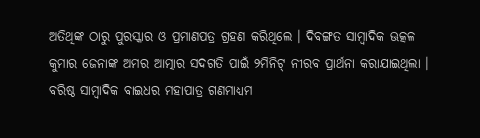ଅତିଥିଙ୍କ ଠାରୁ ପୁରସ୍କାର ଓ ପ୍ରମାଣପତ୍ର ଗ୍ରହଣ କରିଥିଲେ । ଦିବଙ୍ଗତ ସାମ୍ବାଦିକ ଊତ୍କଳ କୁମାର ଜେନାଙ୍କ ଅମର ଆତ୍ମାର ସଦଗତି ପାଇଁ ୨ମିନିଟ୍ ନୀରବ ପ୍ରାର୍ଥନା କରାଯାଇଥିଲା । ବରିଷ୍ଠ ସାମ୍ୱାଦିକ ବାଇଧର ମହାପାତ୍ର ଗଣମାଧ୍ୟମ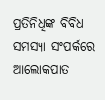ପ୍ରତିନିଧିଙ୍କ ବିବିଧ ସମସ୍ୟା ସଂପର୍କରେ ଆଲୋକପାତ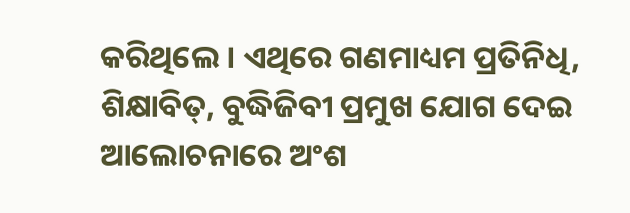କରିଥିଲେ । ଏଥିରେ ଗଣମାଧ୍ୟମ ପ୍ରତିନିଧି, ଶିକ୍ଷାବିତ୍, ବୁଦ୍ଧିଜିବୀ ପ୍ରମୁଖ ଯୋଗ ଦେଇ ଆଲୋଚନାରେ ଅଂଶ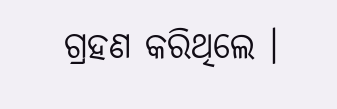ଗ୍ରହଣ କରିଥିଲେ ।